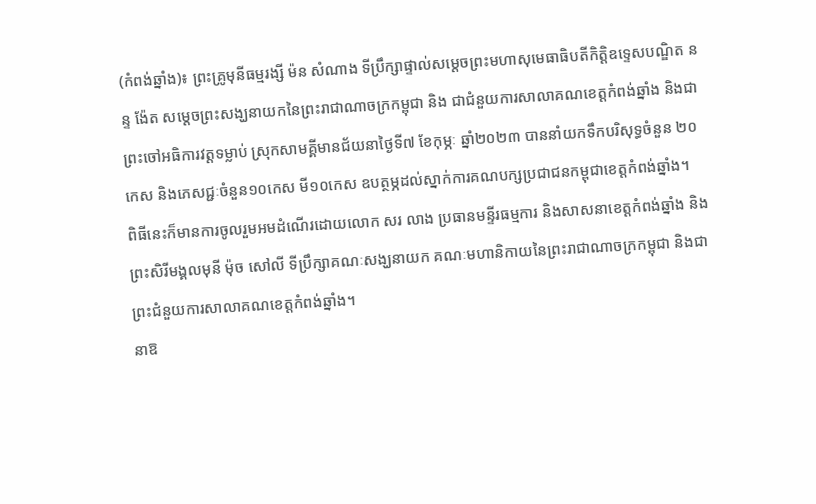(កំពង់ឆ្នាំង)៖ ព្រះគ្រូមុនីធម្មរង្សី ម៉ន សំណាង ទីប្រឹក្សាផ្ទាល់សម្តេចព្រះមហាសុមេធាធិបតីកិត្តិឧទ្ទេសបណ្ឌិត នន្ទ ង៉ែត សម្តេចព្រះសង្ឃនាយកនៃព្រះរាជាណាចក្រកម្ពុជា និង ជាជំនួយការសាលាគណខេត្តកំពង់ឆ្នាំង និងជាព្រះចៅអធិការវត្តទម្លាប់ ស្រុកសាមគ្គីមានជ័យនាថ្ងៃទី៧ ខែកុម្ភៈ ឆ្នាំ២០២៣ បាននាំយកទឹកបរិសុទ្ធចំនួន ២០កេស និងភេសជ្ជៈចំនួន១០កេស មី១០កេស ឧបត្ថម្ភដល់ស្នាក់ការគណបក្សប្រជាជនកម្ពុជាខេត្តកំពង់ឆ្នាំង។
ពិធីនេះក៏មានការចូលរួមអមដំណេីរដោយលោក សរ លាង ប្រធានមន្ទីរធម្មការ និងសាសនាខេត្តកំពង់ឆ្នាំង និងព្រះសិរីមង្គលមុនី ម៉ុច សៅលី ទីប្រឹក្សាគណៈសង្ឃនាយក គណៈមហានិកាយនៃព្រះរាជាណាចក្រកម្ពុជា និងជាព្រះជំនួយការសាលាគណខេត្តកំពង់ឆ្នាំង។
នាឱ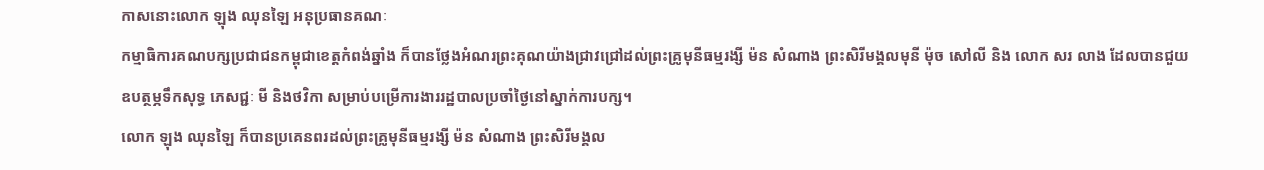កាសនោះលោក ឡុង ឈុនឡៃ អនុប្រធានគណៈ
កម្មាធិការគណបក្សប្រជាជនកម្ពុជាខេត្តកំពង់ឆ្នាំង ក៏បានថ្លែងអំណរព្រះគុណយ៉ាងជ្រាវជ្រៅដល់ព្រះគ្រូមុនីធម្មរង្សី ម៉ន សំណាង ព្រះសិរីមង្គលមុនី ម៉ុច សៅលី និង លោក សរ លាង ដែលបានជួយឧបត្ថម្ភទឹកសុទ្ធ ភេសជ្ជៈ មី និងថវិកា សម្រាប់បម្រើការងាររដ្ឋបាលប្រចាំថ្ងៃនៅស្នាក់ការបក្ស។
លោក ឡុង ឈុនឡៃ ក៏បានប្រគេនពរដល់ព្រះគ្រូមុនីធម្មរង្សី ម៉ន សំណាង ព្រះសិរីមង្គល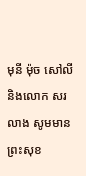មុនី ម៉ុច សៅលី
និងលោក សរ លាង សូមមានព្រះសុខ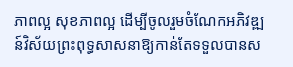ភាពល្អ សុខភាពល្អ ដើម្បីចូលរួមចំណែកអភិវឌ្ឍន៍វិស័យព្រះពុទ្ធសាសនាឱ្យកាន់តែទទួលបានស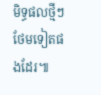មិទ្ធផលថ្មីៗថែមទៀតផងដែរ៕